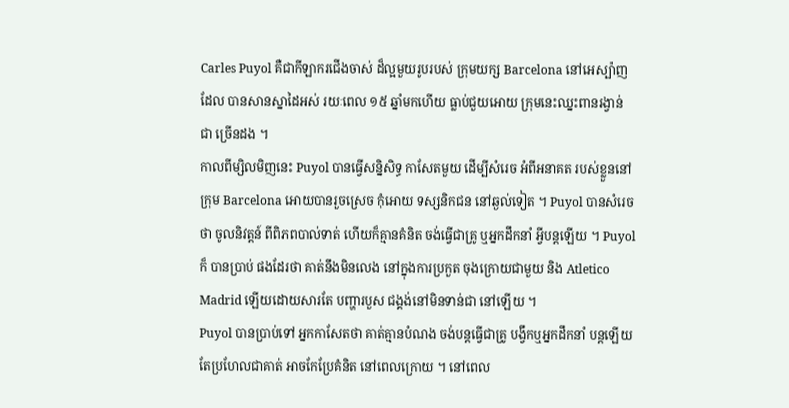Carles Puyol គឺជាកីឡាករជើងចាស់ ដ៏ល្អមួយរូបរបស់ ក្រុមយក្ស Barcelona នៅអេស្ប៉ាញដែល បានសានស្នាដៃអស់ រយៈពេល ១៥ ឆ្នាំមកហើយ ធ្លាប់ជួយអោយ ក្រុមនេះឈ្នះពានរង្វាន់ ជា ច្រើនដង ។
កាលពីម្សិលមិញនេះ Puyol បានធ្វើសន្និសិទ្ធ កាសែតមួយ ដើម្បីសំរេច អំពីអនាគត របស់ខ្លួននៅ ក្រុម Barcelona អោយបានរួចស្រេច កុំអោយ ទស្សនិកជន នៅឆ្ងល់ទៀត ។ Puyol បានសំរេចថា ចូលនិវត្តន៍ ពីពិភពបាល់ទាត់ ហើយក៏គ្មានគំនិត ចង់ធ្វើជាគ្រូ ឬអ្នកដឹកនាំ អ្វីបន្តឡើយ ។ Puyol ក៏ បានប្រាប់ ផងដែរថា គាត់នឹងមិនលេង នៅក្នុងការប្រកួត ចុងក្រោយជាមួយ និង Atletico Madrid ឡើយដោយសារតែ បញ្ហារបួស ជង្គង់នៅមិនទាន់ជា នៅឡើយ ។
Puyol បានប្រាប់ទៅ អ្នកកាសែតថា គាត់គ្មានបំណង ចង់បន្តធ្វើជាគ្រូ បង្វឹកឬអ្នកដឹកនាំ បន្តឡើយ តែប្រហែលជាគាត់ អាចកែប្រែគំនិត នៅពេលក្រោយ ។ នៅពេល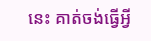នេះ គាត់ចង់ធ្វើអ្វី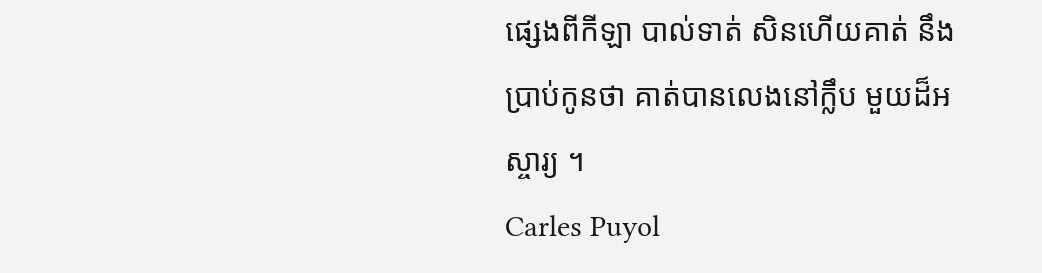ផ្សេងពីកីឡា បាល់ទាត់ សិនហើយគាត់ នឹងប្រាប់កូនថា គាត់បានលេងនៅក្លឹប មួយដ៏អស្ចារ្យ ។
Carles Puyol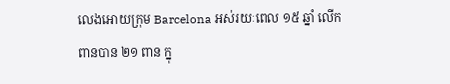លេងអោយក្រុម Barcelona អស់រយៈពេល ១៥ ឆ្នាំ លើក ពានបាន ២១ ពាន ក្នុ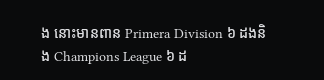ង នោះមានពាន Primera Division ៦ ដងនិង Champions League ៦ ដ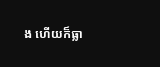ង ហើយក៏ធ្លា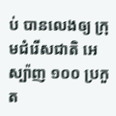ប់ បានលេងឲ្យ ក្រុមជំរើសជាតិ អេស្ប៉ាញ ១០០ ប្រកួត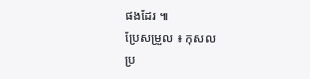ផងដែរ ៕
ប្រែសម្រួល ៖ កុសល
ប្រ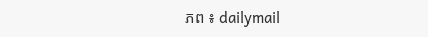ភព ៖ dailymail